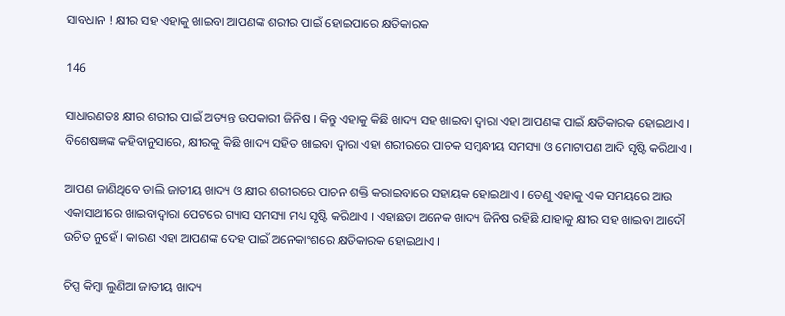ସାବଧାନ ! କ୍ଷୀର ସହ ଏହାକୁ ଖାଇବା ଆପଣଙ୍କ ଶରୀର ପାଇଁ ହୋଇପାରେ କ୍ଷତିକାରକ

146

ସାଧାରଣତଃ କ୍ଷୀର ଶରୀର ପାଇଁ ଅତ୍ୟନ୍ତ ଉପକାରୀ ଜିନିଷ । କିନ୍ତୁ ଏହାକୁ କିଛି ଖାଦ୍ୟ ସହ ଖାଇବା ଦ୍ୱାରା ଏହା ଆପଣଙ୍କ ପାଇଁ କ୍ଷତିକାରକ ହୋଇଥାଏ । ବିଶେଷଜ୍ଞଙ୍କ କହିବାନୁସାରେ, କ୍ଷୀରକୁ କିଛି ଖାଦ୍ୟ ସହିତ ଖାଇବା ଦ୍ୱାରା ଏହା ଶରୀରରେ ପାଚକ ସମ୍ବନ୍ଧୀୟ ସମସ୍ୟା ଓ ମୋଟାପଣ ଆଦି ସୃଷ୍ଟି କରିଥାଏ ।

ଆପଣ ଜାଣିଥିବେ ଡାଲି ଜାତୀୟ ଖାଦ୍ୟ ଓ କ୍ଷୀର ଶରୀରରେ ପାଚନ ଶକ୍ତି କରାଇବାରେ ସହାୟକ ହୋଇଥାଏ । ତେଣୁ ଏହାକୁ ଏକ ସମୟରେ ଆଉ ଏକାସାଥୀରେ ଖାଇବାଦ୍ୱାରା ପେଟରେ ଗ୍ୟାସ ସମସ୍ୟା ମଧ୍ୟ ସୃଷ୍ଟି କରିଥାଏ । ଏହାଛଡା ଅନେକ ଖାଦ୍ୟ ଜିନିଷ ରହିଛି ଯାହାକୁ କ୍ଷୀର ସହ ଖାଇବା ଆଦୌ ଉଚିତ ନୁହେଁ । କାରଣ ଏହା ଆପଣଙ୍କ ଦେହ ପାଇଁ ଅନେକାଂଶରେ କ୍ଷତିକାରକ ହୋଇଥାଏ ।

ଚିପ୍ସ କିମ୍ବା ଲୁଣିଆ ଜାତୀୟ ଖାଦ୍ୟ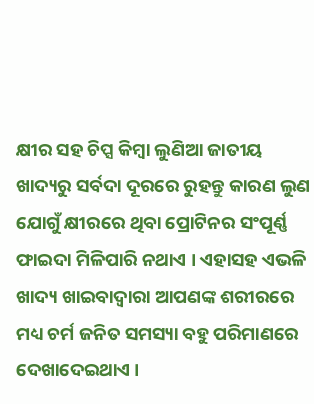କ୍ଷୀର ସହ ଚିପ୍ସ କିମ୍ବା ଲୁଣିଆ ଜାତୀୟ ଖାଦ୍ୟରୁ ସର୍ବଦା ଦୂରରେ ରୁହନ୍ତୁ କାରଣ ଲୁଣ ଯୋଗୁଁ କ୍ଷୀରରେ ଥିବା ପ୍ରୋଟିନର ସଂପୂର୍ଣ୍ଣ ଫାଇଦା ମିଳିପାରି ନଥାଏ । ଏହାସହ ଏଭଳି ଖାଦ୍ୟ ଖାଇବାଦ୍ୱାରା ଆପଣଙ୍କ ଶରୀରରେ ମଧ୍ୟ ଚର୍ମ ଜନିତ ସମସ୍ୟା ବହୁ ପରିମାଣରେ ଦେଖାଦେଇଥାଏ ।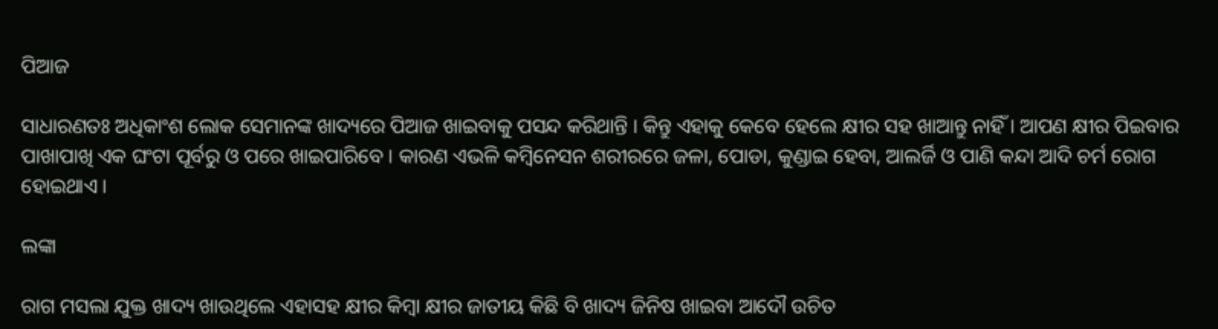ପିଆଜ

ସାଧାରଣତଃ ଅଧିକାଂଶ ଲୋକ ସେମାନଙ୍କ ଖାଦ୍ୟରେ ପିଆଜ ଖାଇବାକୁ ପସନ୍ଦ କରିଥାନ୍ତି । କିନ୍ତୁ ଏହାକୁ କେବେ ହେଲେ କ୍ଷୀର ସହ ଖାଆନ୍ତୁ ନାହିଁ । ଆପଣ କ୍ଷୀର ପିଇବାର ପାଖାପାଖି ଏକ ଘଂଟା ପୂର୍ବରୁ ଓ ପରେ ଖାଇପାରିବେ । କାରଣ ଏଭଳି କମ୍ବିନେସନ ଶରୀରରେ ଜଳା, ପୋଡା, କୁଣ୍ଡାଇ ହେବା, ଆଲର୍ଜି ଓ ପାଣି କନ୍ଦା ଆଦି ଚର୍ମ ରୋଗ ହୋଇଥାଏ ।

ଲଙ୍କା

ରାଗ ମସଲା ଯୁକ୍ତ ଖାଦ୍ୟ ଖାଉଥିଲେ ଏହାସହ କ୍ଷୀର କିମ୍ବା କ୍ଷୀର ଜାତୀୟ କିଛି ବି ଖାଦ୍ୟ ଜିନିଷ ଖାଇବା ଆଦୌ ଉଚିତ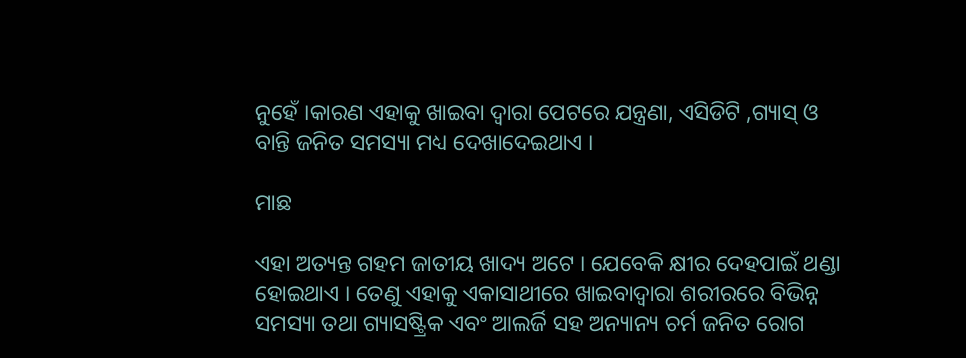ନୁହେଁ ।କାରଣ ଏହାକୁ ଖାଇବା ଦ୍ୱାରା ପେଟରେ ଯନ୍ତ୍ରଣା, ଏସିଡିଟି ,ଗ୍ୟାସ୍ ଓ ବାନ୍ତି ଜନିତ ସମସ୍ୟା ମଧ୍ୟ ଦେଖାଦେଇଥାଏ ।

ମାଛ

ଏହା ଅତ୍ୟନ୍ତ ଗହମ ଜାତୀୟ ଖାଦ୍ୟ ଅଟେ । ଯେବେକି କ୍ଷୀର ଦେହପାଇଁ ଥଣ୍ଡା ହୋଇଥାଏ । ତେଣୁ ଏହାକୁ ଏକାସାଥୀରେ ଖାଇବାଦ୍ୱାରା ଶରୀରରେ ବିଭିନ୍ନ ସମସ୍ୟା ତଥା ଗ୍ୟାସଷ୍ଟ୍ରିକ ଏବଂ ଆଲର୍ଜି ସହ ଅନ୍ୟାନ୍ୟ ଚର୍ମ ଜନିତ ରୋଗ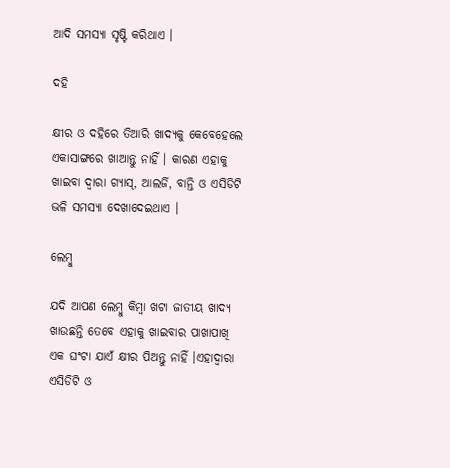ଆଦି ସମସ୍ୟା ସୃଷ୍ଟି କରିଥାଏ ।

ଦହି

କ୍ଷୀର ଓ ଦହିରେ ତିଆରି ଖାଦ୍ୟକୁ କେବେହେଲେ ଏକାସାଙ୍ଗରେ ଖାଆନ୍ତୁ ନାହିଁ । କାରଣ ଏହାକୁ ଖାଇବା ଦ୍ୱାରା ଗ୍ୟାସ୍, ଆଲର୍ଜି, ବାନ୍ତି ଓ ଏସିଡିଟି ଭଳି ସମସ୍ୟା ଦେଖାଦେଇଥାଏ ।

ଲେମ୍ବୁ

ଯଦି ଆପଣ ଲେମ୍ବୁ କିମ୍ବା ଖଟା ଜାତୀୟ ଖାଦ୍ୟ ଖାଉଛନ୍ତି ତେବେ ଏହାକୁ ଖାଇବାର ପାଖାପାଖି ଏକ ଘଂଟା ଯାଏଁ କ୍ଷୀର ପିଅନ୍ତୁ ନାହିଁ ।ଏହାଦ୍ୱାରା ଏସିଡିଟି ଓ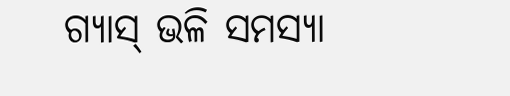ଗ୍ୟାସ୍ ଭଳି ସମସ୍ୟା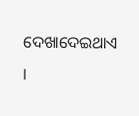ଦେଖାଦେଇଥାଏ ।